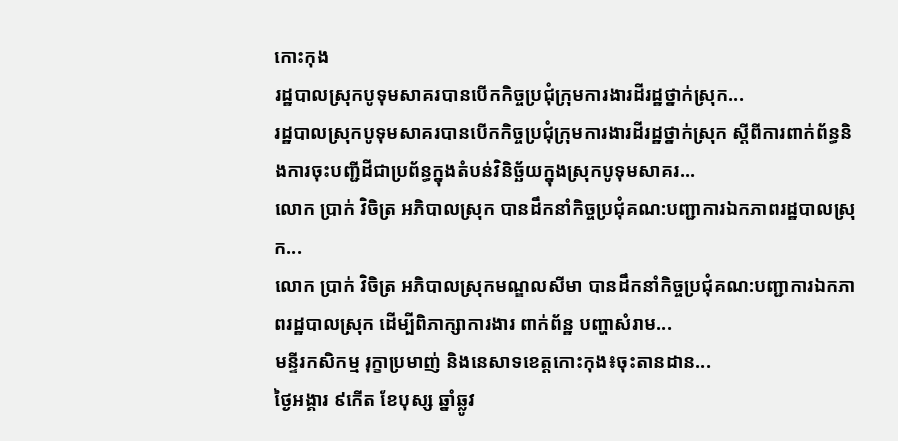កោះកុង
រដ្ឋបាលស្រុកបូទុមសាគរបានបើកកិច្ចប្រជុំក្រុមការងារដីរដ្ឋថ្នាក់ស្រុក...
រដ្ឋបាលស្រុកបូទុមសាគរបានបើកកិច្ចប្រជុំក្រុមការងារដីរដ្ឋថ្នាក់ស្រុក ស្ដីពីការពាក់ព័ន្ធនិងការចុះបញ្ជីដីជាប្រព័ន្ធក្នុងតំបន់វិនិច្ឆ័យក្នុងស្រុកបូទុមសាគរ...
លោក ប្រាក់ វិចិត្រ អភិបាលស្រុក បានដឹកនាំកិច្ចប្រជុំគណ:បញ្ជាការឯកភាពរដ្ឋបាលស្រុក...
លោក ប្រាក់ វិចិត្រ អភិបាលស្រុកមណ្ឌលសីមា បានដឹកនាំកិច្ចប្រជុំគណ:បញ្ជាការឯកភាពរដ្ឋបាលស្រុក ដើម្បីពិភាក្សាការងារ ពាក់ព័ន្ឋ បញ្ហាសំរាម...
មន្ទីរកសិកម្ម រុក្ខាប្រមាញ់ និងនេសាទខេត្តកោះកុង៖ចុះតានដាន...
ថ្ងៃអង្គារ ៩កើត ខែបុស្ស ឆ្នាំឆ្លូវ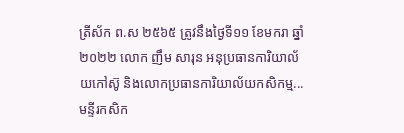ត្រីស័ក ព.ស ២៥៦៥ ត្រូវនឹងថ្ងៃទី១១ ខែមករា ឆ្នាំ២០២២ លោក ញឹម សារុន អនុប្រធានការិយាល័យកៅស៊ូ និងលោកប្រធានការិយាល័យកសិកម្ម...
មន្ទីរកសិក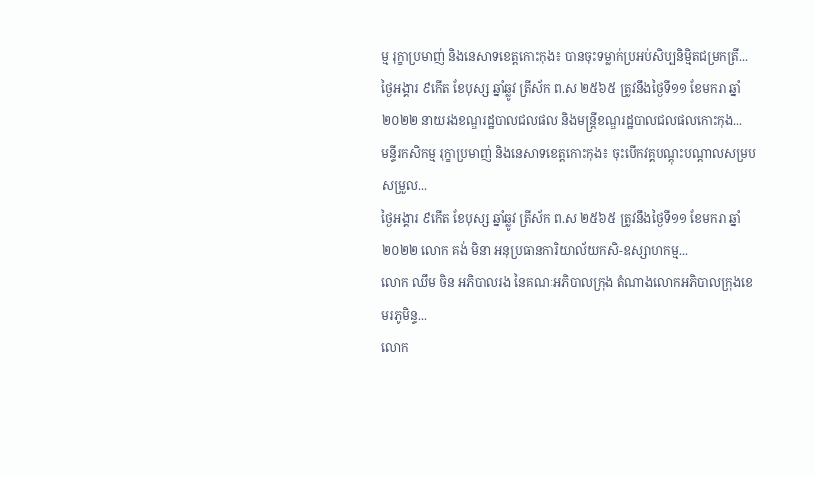ម្ម រុក្ខាប្រមាញ់ និងនេសាទខេត្តកោះកុង៖ បានចុះទម្លាក់ប្រអប់សិប្បនិម្មិតជម្រកត្រី...
ថ្ងៃអង្គារ ៩កើត ខែបុស្ស ឆ្នាំឆ្លូវ ត្រីស័ក ព.ស ២៥៦៥ ត្រូវនឹងថ្ងៃទី១១ ខែមករា ឆ្នាំ២០២២ នាយរងខណ្ឌរដ្ឋបាលជលផល និងមន្រ្តីខណ្ឌរដ្ឋបាលជលផលកោះកុង...
មន្ទីរកសិកម្ម រុក្ខាប្រមាញ់ និងនេសាទខេត្តកោះកុង៖ ចុះបើកវគ្គបណ្តុះបណ្តាលសម្របសម្រួល...
ថ្ងៃអង្គារ ៩កើត ខែបុស្ស ឆ្នាំឆ្លូវ ត្រីស័ក ព.ស ២៥៦៥ ត្រូវនឹងថ្ងៃទី១១ ខែមករា ឆ្នាំ២០២២ លោក គង់ មិនា អនុប្រធានការិយាល័យកសិ-ឧស្សាហកម្ម...
លោក ឈឹម ចិន អភិបាលរង នៃគណៈអភិបាលក្រុង តំណាងលោកអភិបាលក្រុងខេមរភូមិន្ទ...
លោក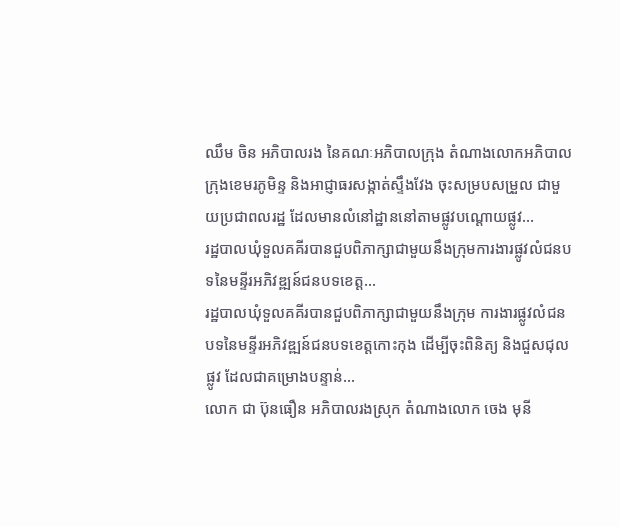ឈឹម ចិន អភិបាលរង នៃគណៈអភិបាលក្រុង តំណាងលោកអភិបាលក្រុងខេមរភូមិន្ទ និងអាជ្ញាធរសង្កាត់ស្ទឹងវែង ចុះសម្របសម្រួល ជាមួយប្រជាពលរដ្ឋ ដែលមានលំនៅដ្ឋាននៅតាមផ្លូវបណ្តោយផ្លូវ...
រដ្ឋបាលឃុំទួលគគីរបានជួបពិភាក្សាជាមួយនឹងក្រុមការងារផ្លូវលំជនបទនៃមន្ទីរអភិវឌ្ឍន៍ជនបទខេត្ត...
រដ្ឋបាលឃុំទួលគគីរបានជួបពិភាក្សាជាមួយនឹងក្រុម ការងារផ្លូវលំជនបទនៃមន្ទីរអភិវឌ្ឍន៍ជនបទខេត្តកោះកុង ដើម្បីចុះពិនិត្យ និងជួសជុលផ្លូវ ដែលជាគម្រោងបន្ទាន់...
លោក ជា ប៊ុនធឿន អភិបាលរងស្រុក តំណាងលោក ចេង មុនី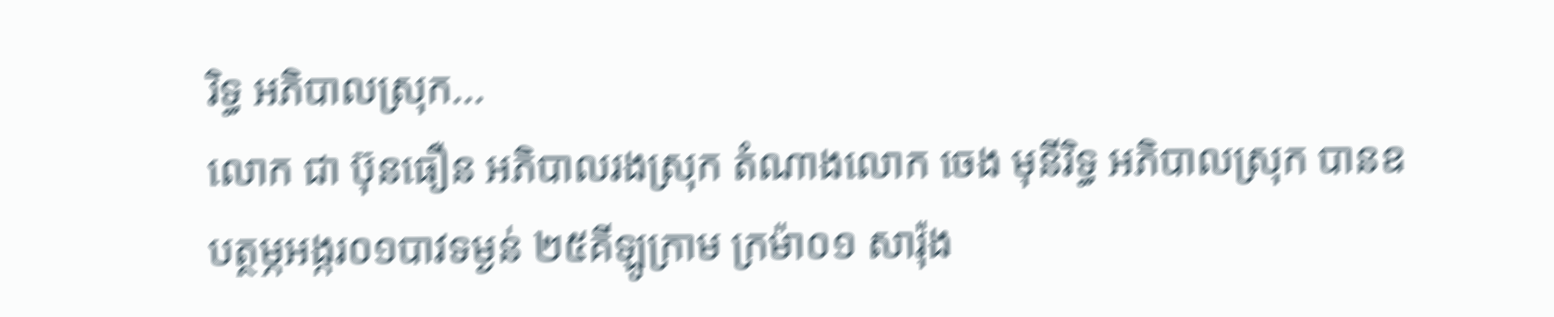រិទ្ធ អភិបាលស្រុក...
លោក ជា ប៊ុនធឿន អភិបាលរងស្រុក តំណាងលោក ចេង មុនីរិទ្ធ អភិបាលស្រុក បានឧបត្ថម្ភអង្ករ០១បាវទម្ងន់ ២៥គីឡូក្រាម ក្រម៉ា០១ សារ៉ុង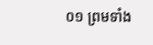០១ ព្រមទាំង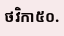ថវិកា៥០.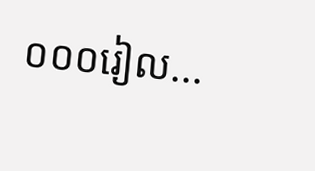០០០រៀល...